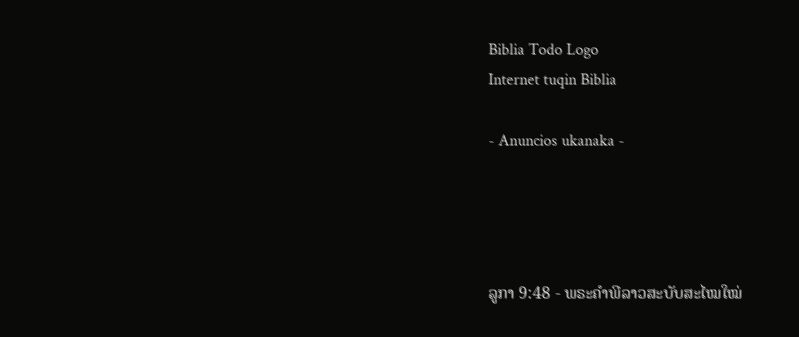Biblia Todo Logo
Internet tuqin Biblia

- Anuncios ukanaka -




ລູກາ 9:48 - ພຣະຄຳພີລາວສະບັບສະໄໝໃໝ່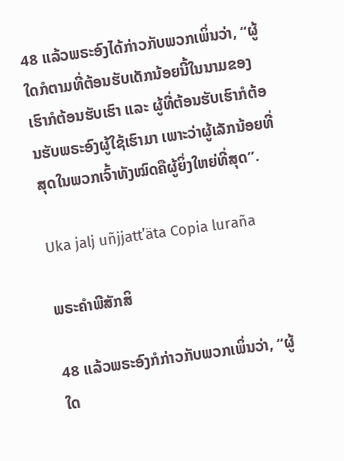48 ແລ້ວພຣະອົງໄດ້ກ່າວກັບພວກເພິ່ນວ່າ, “ຜູ້ໃດກໍຕາມທີ່ຕ້ອນຮັບເດັກນ້ອຍນີ້ໃນນາມຂອງເຮົາກໍຕ້ອນຮັບເຮົາ ແລະ ຜູ້ທີ່ຕ້ອນຮັບເຮົາກໍຕ້ອນຮັບພຣະອົງຜູ້ໃຊ້ເຮົາມາ ເພາະວ່າຜູ້ເລັກນ້ອຍທີ່ສຸດໃນພວກເຈົ້າທັງໝົດຄືຜູ້ຍິ່ງໃຫຍ່ທີ່ສຸດ”.

Uka jalj uñjjattʼäta Copia luraña

ພຣະຄຳພີສັກສິ

48 ແລ້ວພຣະອົງກໍກ່າວກັບພວກເພິ່ນວ່າ, “ຜູ້ໃດ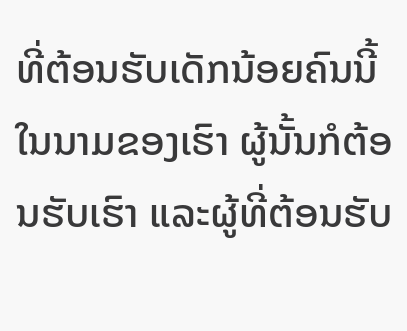ທີ່ຕ້ອນຮັບເດັກນ້ອຍຄົນນີ້ ໃນນາມຂອງເຮົາ ຜູ້ນັ້ນກໍຕ້ອນຮັບເຮົາ ແລະຜູ້ທີ່ຕ້ອນຮັບ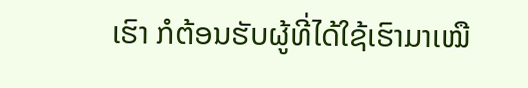ເຮົາ ກໍຕ້ອນຮັບຜູ້ທີ່ໄດ້ໃຊ້ເຮົາມາເໝື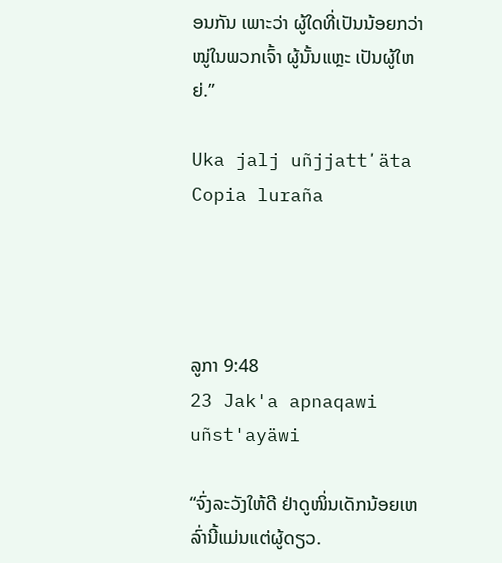ອນກັນ ເພາະວ່າ ຜູ້ໃດທີ່ເປັນນ້ອຍກວ່າໝູ່ໃນພວກເຈົ້າ ຜູ້ນັ້ນແຫຼະ ເປັນຜູ້ໃຫຍ່.”

Uka jalj uñjjattʼäta Copia luraña




ລູກາ 9:48
23 Jak'a apnaqawi uñst'ayäwi

“ຈົ່ງລະວັງໃຫ້ດີ ຢ່າດູໜິ່ນເດັກນ້ອຍເຫລົ່ານີ້ແມ່ນແຕ່ຜູ້ດຽວ.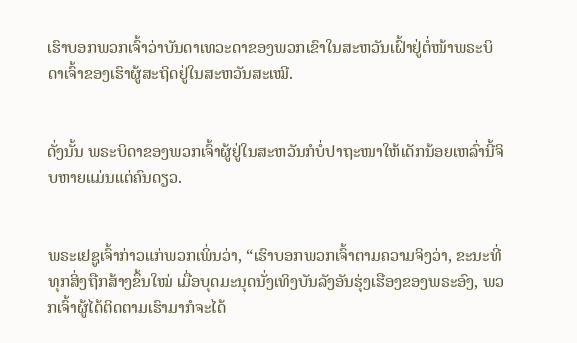ເຮົາບອກພວກເຈົ້າວ່າບັນດາເທວະດາຂອງພວກເຂົາໃນສະຫວັນເຝົ້າຢູ່ຕໍ່ໜ້າພຣະບິດາເຈົ້າຂອງເຮົາຜູ້ສະຖິດຢູ່ໃນສະຫວັນສະເໝີ.


ດັ່ງນັ້ນ ພຣະບິດາຂອງພວກເຈົ້າຜູ້ຢູ່ໃນສະຫວັນກໍບໍ່ປາຖະໜາໃຫ້ເດັກນ້ອຍເຫລົ່ານີ້ຈິບຫາຍແມ່ນແຕ່ຄົນດຽວ.


ພຣະເຢຊູເຈົ້າກ່າວແກ່ພວກເພິ່ນວ່າ, “ເຮົາບອກພວກເຈົ້າຕາມຄວາມຈິງວ່າ, ຂະນະທີ່ທຸກສິ່ງຖືກສ້າງຂຶ້ນໃໝ່ ເມື່ອບຸດມະນຸດນັ່ງເທິງບັນລັງອັນຮຸ່ງເຮືອງຂອງພຣະອົງ, ພວກເຈົ້າຜູ້ໄດ້ຕິດຕາມເຮົາມາກໍຈະໄດ້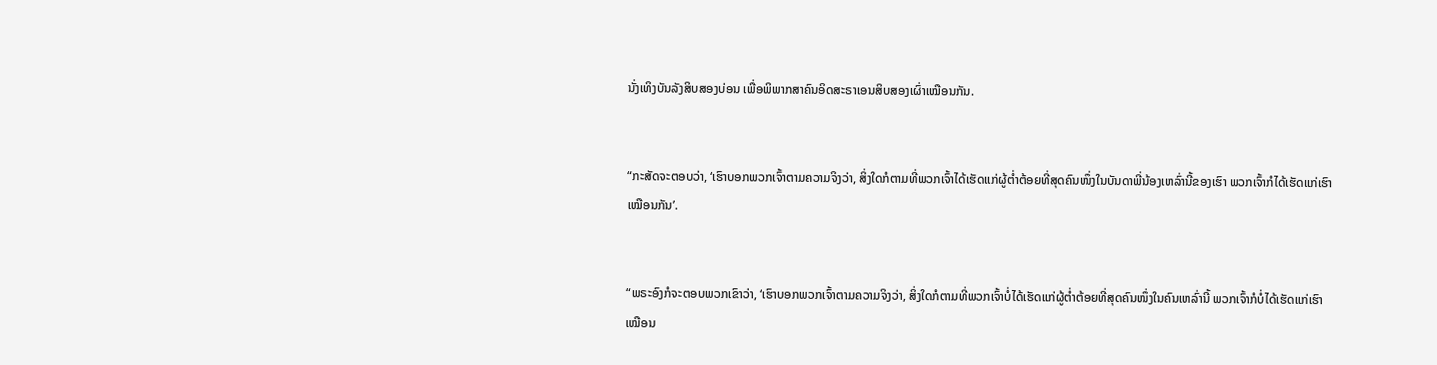ນັ່ງເທິງບັນລັງສິບສອງບ່ອນ ເພື່ອພິພາກສາຄົນອິດສະຣາເອນສິບສອງເຜົ່າເໝືອນກັນ.


“ກະສັດຈະຕອບວ່າ, ‘ເຮົາບອກພວກເຈົ້າຕາມຄວາມຈິງວ່າ, ສິ່ງໃດກໍຕາມທີ່ພວກເຈົ້າໄດ້ເຮັດແກ່ຜູ້ຕໍ່າຕ້ອຍທີ່ສຸດຄົນໜຶ່ງໃນບັນດາພີ່ນ້ອງເຫລົ່ານີ້ຂອງເຮົາ ພວກເຈົ້າກໍໄດ້ເຮັດແກ່ເຮົາເໝືອນກັນ’.


“ພຣະອົງກໍຈະຕອບພວກເຂົາວ່າ, ‘ເຮົາບອກພວກເຈົ້າຕາມຄວາມຈິງວ່າ, ສິ່ງໃດກໍຕາມທີ່ພວກເຈົ້າບໍ່ໄດ້ເຮັດແກ່ຜູ້ຕໍ່າຕ້ອຍທີ່ສຸດຄົນໜຶ່ງໃນຄົນເຫລົ່ານີ້ ພວກເຈົ້າກໍບໍ່ໄດ້ເຮັດແກ່ເຮົາເໝືອນ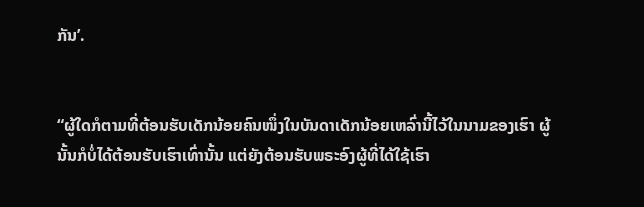ກັນ’.


“ຜູ້ໃດກໍຕາມທີ່ຕ້ອນຮັບເດັກນ້ອຍຄົນໜຶ່ງໃນບັນດາເດັກນ້ອຍເຫລົ່ານີ້ໄວ້ໃນນາມຂອງເຮົາ ຜູ້ນັ້ນກໍບໍ່ໄດ້ຕ້ອນຮັບເຮົາເທົ່ານັ້ນ ແຕ່ຍັງຕ້ອນຮັບພຣະອົງຜູ້ທີ່ໄດ້ໃຊ້ເຮົາ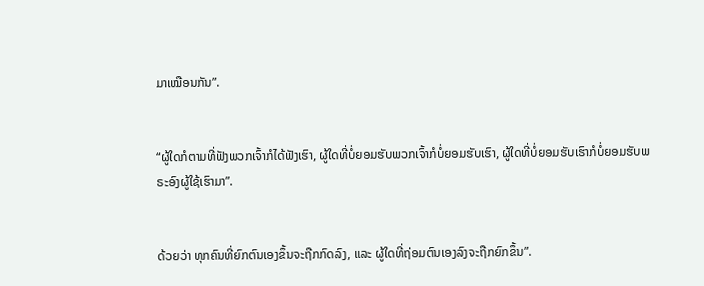ມາເໝືອນກັນ”.


“ຜູ້ໃດກໍຕາມທີ່ຟັງພວກເຈົ້າກໍໄດ້ຟັງເຮົາ, ຜູ້ໃດທີ່ບໍ່ຍອມຮັບພວກເຈົ້າກໍບໍ່ຍອມຮັບເຮົາ, ຜູ້ໃດທີ່ບໍ່ຍອມຮັບເຮົາກໍບໍ່ຍອມຮັບພຣະອົງຜູ້ໃຊ້ເຮົາມາ”.


ດ້ວຍວ່າ ທຸກຄົນທີ່ຍົກຕົນເອງຂຶ້ນຈະຖືກກົດລົງ, ແລະ ຜູ້ໃດທີ່ຖ່ອມຕົນເອງລົງຈະຖືກຍົກຂຶ້ນ”.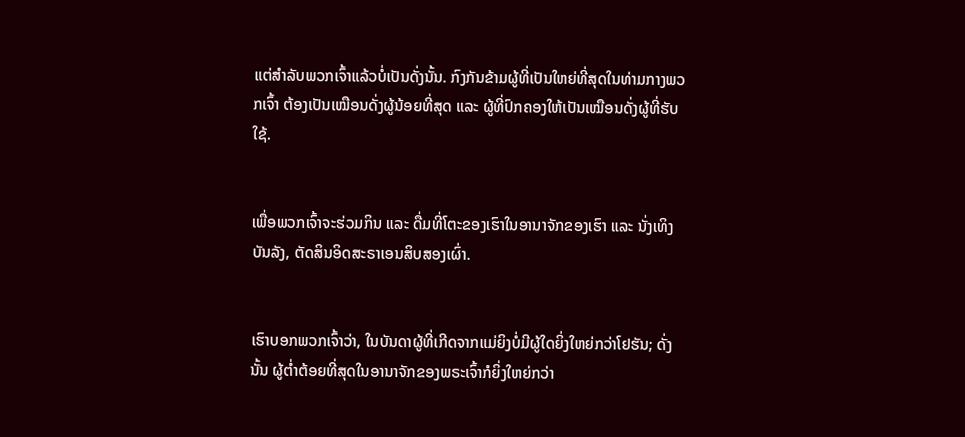ແຕ່ສຳລັບພວກເຈົ້າແລ້ວບໍ່ເປັນດັ່ງນັ້ນ. ກົງກັນຂ້າມຜູ້ທີ່ເປັນໃຫຍ່ທີ່ສຸດໃນທ່າມກາງພວກເຈົ້າ ຕ້ອງເປັນເໝືອນດັ່ງຜູ້ນ້ອຍທີ່ສຸດ ແລະ ຜູ້ທີ່ປົກຄອງໃຫ້ເປັນເໝືອນດັ່ງຜູ້ທີ່ຮັບໃຊ້.


ເພື່ອພວກເຈົ້າຈະຮ່ວມກິນ ແລະ ດື່ມທີ່ໂຕະຂອງເຮົາໃນອານາຈັກຂອງເຮົາ ແລະ ນັ່ງເທິງບັນລັງ, ຕັດສິນອິດສະຣາເອນສິບສອງເຜົ່າ.


ເຮົາບອກພວກເຈົ້າວ່າ, ໃນບັນດາຜູ້ທີ່ເກີດຈາກແມ່ຍິງບໍ່ມີຜູ້ໃດຍິ່ງໃຫຍ່ກວ່າໂຢຮັນ; ດັ່ງນັ້ນ ຜູ້ຕໍ່າຕ້ອຍທີ່ສຸດໃນອານາຈັກຂອງພຣະເຈົ້າກໍຍິ່ງໃຫຍ່ກວ່າ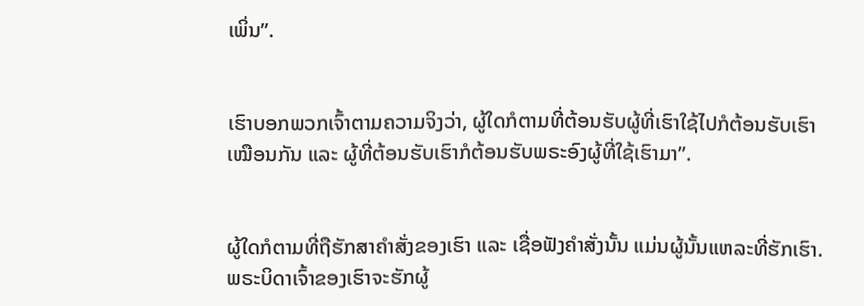ເພິ່ນ”.


ເຮົາບອກພວກເຈົ້າຕາມຄວາມຈິງວ່າ, ຜູ້ໃດກໍຕາມທີ່ຕ້ອນຮັບຜູ້ທີ່ເຮົາໃຊ້ໄປກໍຕ້ອນຮັບເຮົາເໝືອນກັນ ແລະ ຜູ້ທີ່ຕ້ອນຮັບເຮົາກໍຕ້ອນຮັບພຣະອົງຜູ້ທີ່ໃຊ້ເຮົາມາ”.


ຜູ້ໃດກໍຕາມທີ່ຖືຮັກສາຄຳສັ່ງຂອງເຮົາ ແລະ ເຊື່ອຟັງຄຳສັ່ງນັ້ນ ແມ່ນຜູ້ນັ້ນແຫລະທີ່ຮັກເຮົາ. ພຣະບິດາເຈົ້າຂອງເຮົາຈະຮັກຜູ້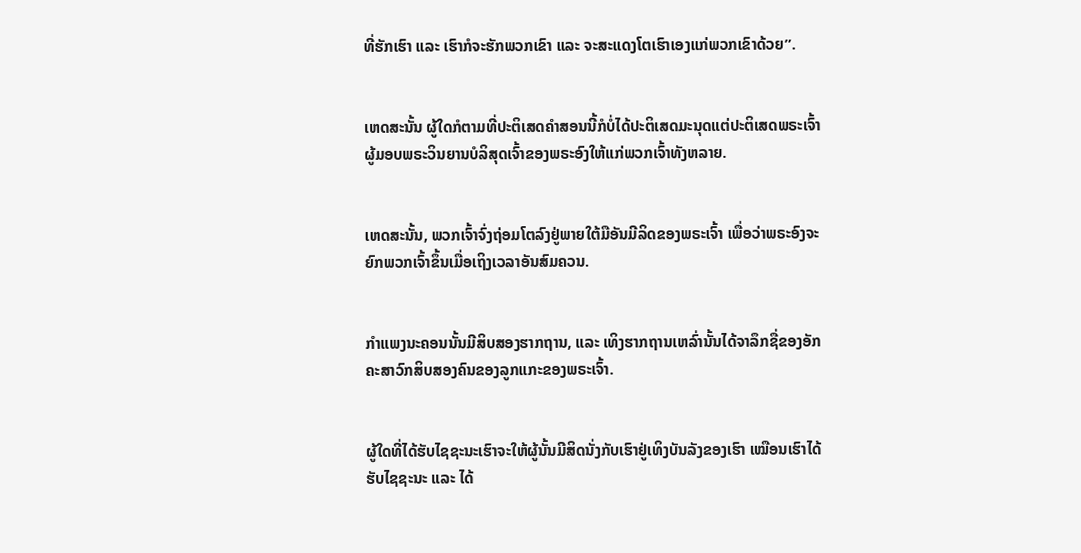ທີ່ຮັກເຮົາ ແລະ ເຮົາກໍຈະຮັກພວກເຂົາ ແລະ ຈະສະແດງໂຕເຮົາເອງແກ່ພວກເຂົາດ້ວຍ”.


ເຫດສະນັ້ນ ຜູ້ໃດກໍຕາມທີ່ປະຕິເສດຄຳສອນນີ້ກໍບໍ່ໄດ້ປະຕິເສດມະນຸດແຕ່ປະຕິເສດພຣະເຈົ້າຜູ້ມອບພຣະວິນຍານບໍລິສຸດເຈົ້າຂອງພຣະອົງໃຫ້ແກ່ພວກເຈົ້າທັງຫລາຍ.


ເຫດສະນັ້ນ, ພວກເຈົ້າຈົ່ງຖ່ອມໂຕລົງຢູ່ພາຍໃຕ້ມືອັນມີລິດຂອງພຣະເຈົ້າ ເພື່ອວ່າພຣະອົງຈະຍົກພວກເຈົ້າຂຶ້ນເມື່ອເຖິງເວລາອັນສົມຄວນ.


ກຳແພງນະຄອນນັ້ນມີສິບສອງຮາກຖານ, ແລະ ເທິງຮາກຖານເຫລົ່ານັ້ນໄດ້ຈາລຶກຊື່ຂອງອັກຄະສາວົກສິບສອງຄົນຂອງລູກແກະຂອງພຣະເຈົ້າ.


ຜູ້ໃດທີ່ໄດ້ຮັບໄຊຊະນະເຮົາຈະໃຫ້ຜູ້ນັ້ນມີສິດນັ່ງກັບເຮົາຢູ່ເທິງບັນລັງຂອງເຮົາ ເໝືອນເຮົາໄດ້ຮັບໄຊຊະນະ ແລະ ໄດ້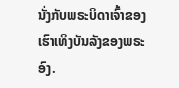ນັ່ງກັບພຣະບິດາເຈົ້າຂອງເຮົາເທິງບັນລັງຂອງພຣະອົງ.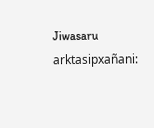Jiwasaru arktasipxañani: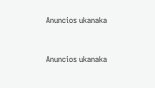Anuncios ukanaka


Anuncios ukanaka